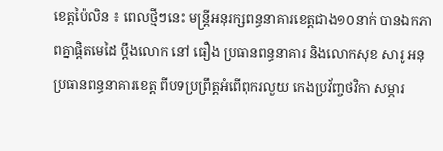ខេត្តប៉ៃលិន ៖ ពេលថ្មីៗនេះ មន្ត្រីអនុរក្សពន្ធនាគារខេត្តជាង១០នាក់ បានឯកភាពគ្នាផ្តិតមេដៃ ប្តឹងលោក នៅ ធឿង ប្រធានពន្ធនាគារ និងលោកសុខ សារូ អនុប្រធានពន្ធនាគារខេត្ត ពីបទប្រព្រឹត្តអំពើពុករលួយ កេងប្រវ័ញ្ចថវិកា សម្ភារ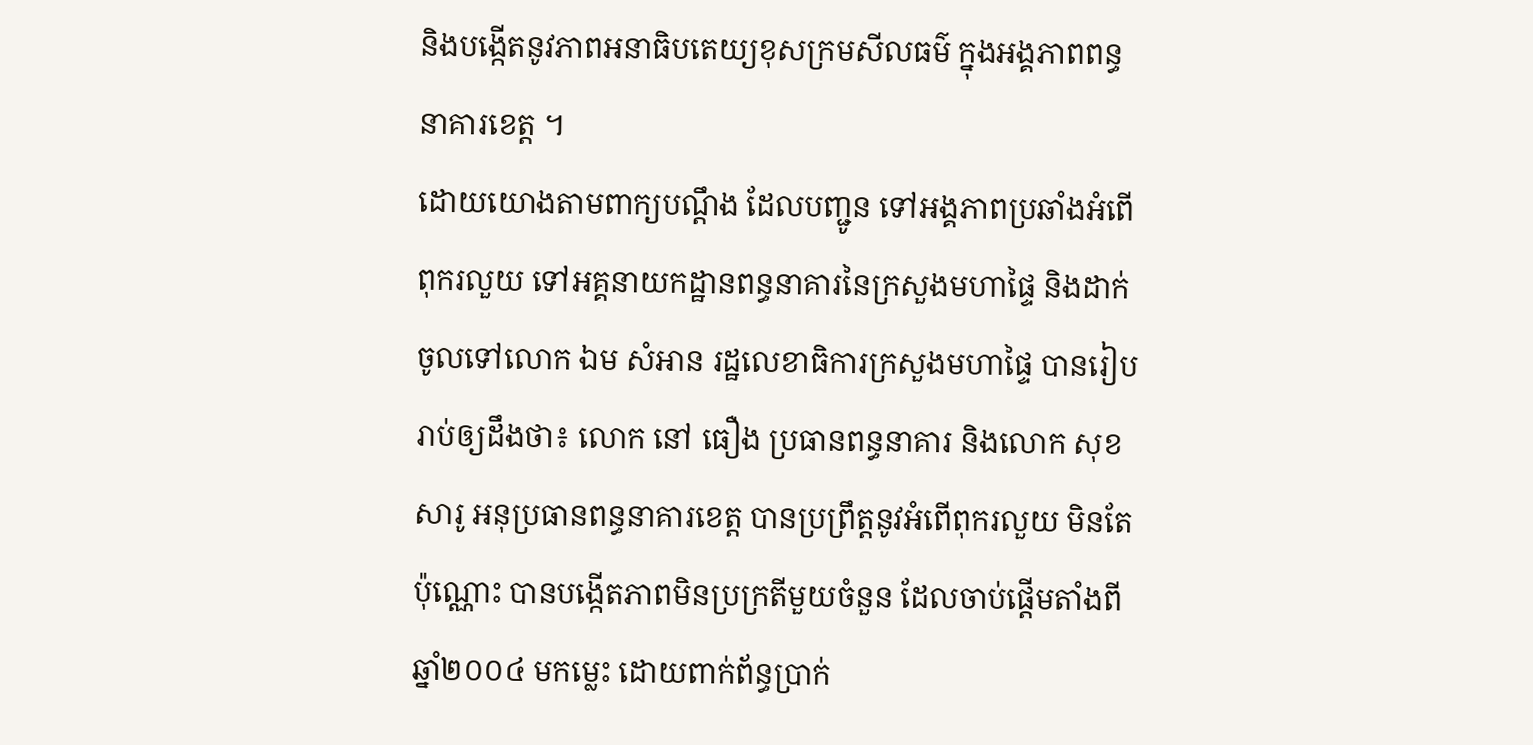និងបង្កើតនូវភាពអនាធិបតេយ្យខុសក្រមសីលធម៌ ក្នុងអង្គភាពពន្ធនាគារខេត្ត ។
ដោយយោងតាមពាក្យបណ្តឹង ដែលបញ្ជូន ទៅអង្គភាពប្រឆាំងអំពើពុករលួយ ទៅអគ្គនាយកដ្ឋានពន្ធនាគារនៃក្រសួងមហាផ្ទៃ និងដាក់ចូលទៅលោក ឯម សំអាន រដ្ឋលេខាធិការក្រសួងមហាផ្ទៃ បានរៀបរាប់ឲ្យដឹងថា៖ លោក នៅ ធឿង ប្រធានពន្ធនាគារ និងលោក សុខ សារូ អនុប្រធានពន្ធនាគារខេត្ត បានប្រព្រឹត្តនូវអំពើពុករលួយ មិនតែប៉ុណ្ណោះ បានបង្កើតភាពមិនប្រក្រតីមួយចំនួន ដែលចាប់ផ្តើមតាំងពីឆ្នាំ២០០៤ មកម្លេះ ដោយពាក់ព័ន្ធប្រាក់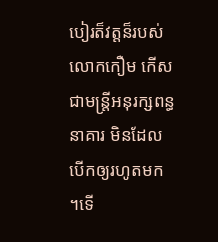បៀរត៏វត្តន៏របស់លោកកឿម កើស ជាមន្ត្រីអនុរក្សពន្ធនាគារ មិនដែលបើកឲ្យរហូតមក ។ទើ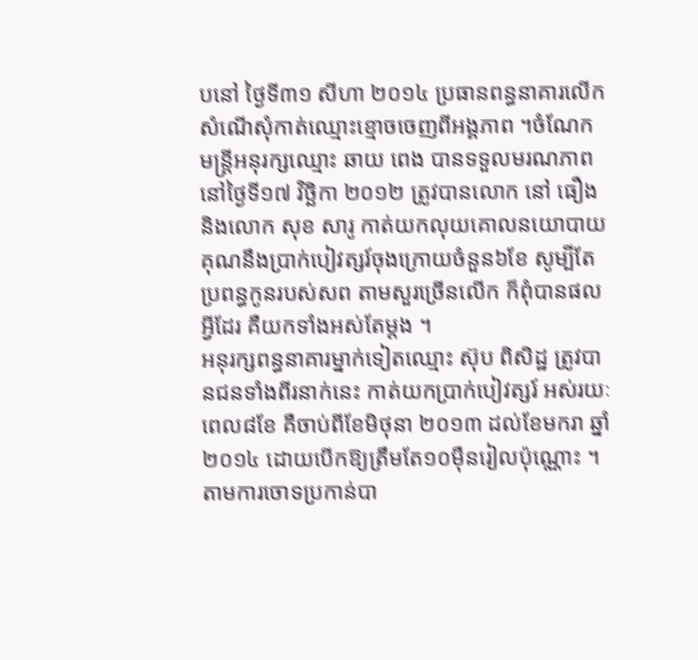បនៅ ថ្ងៃទី៣១ សីហា ២០១៤ ប្រធានពន្ធនាគារលើកសំណើសុំកាត់ឈ្មោះខ្មោចចេញពីអង្គភាព ។ចំណែក មន្ត្រីអនុរក្សឈ្មោះ ឆាយ ពេង បានទទួលមរណភាពនៅថ្ងៃទី១៧ វិច្ឆិកា ២០១២ ត្រូវបានលោក នៅ ធឿង និងលោក សុខ សារូ កាត់យកលុយគោលនយោបាយគុណនឹងប្រាក់បៀវត្សរ៍ចុងក្រោយចំនួន៦ខែ សូម្បីតែប្រពន្ធកូនរបស់សព តាមសួរច្រើនលើក ក៏ពុំបានផលអ្វីដែរ គឺយកទាំងអស់តែម្តង ។
អនុរក្សពន្ធនាគារម្នាក់ទៀតឈ្មោះ ស៊ុប ពិសិដ្ឋ ត្រូវបានជនទាំងពីរនាក់នេះ កាត់យកប្រាក់បៀវត្សរ៍ អស់រយៈពេល៨ខែ គឺចាប់ពីខែមិថុនា ២០១៣ ដល់ខែមករា ឆ្នាំ២០១៤ ដោយបើកឱ្យត្រឹមតែ១០ម៉ឺនរៀលប៉ុណ្ណោះ ។តាមការចោទប្រកាន់បា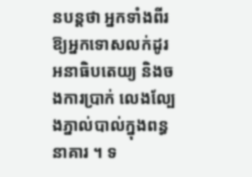នបន្តថា អ្នកទាំងពីរឱ្យអ្នកទោសលក់ដូរអនាធិបតេយ្យ និងចងការប្រាក់ លេងល្បែងភ្នាល់បាល់ក្នុងពន្ធនាគារ ។ ទ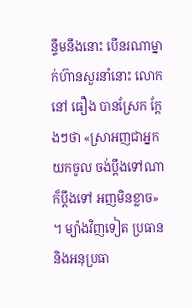ន្ទឹមនឹងនោះ បើនរណាម្នាក់ហ៊ានសួរនាំនោះ លោក នៅ ធឿង បានស្រែក ក្តែងៗថា «ស្រាអញជាអ្នកយកចូល ចង់ប្តឹងទៅណាក៏ប្តឹងទៅ អញមិនខ្លាច» ។ ម្យ៉ាងវិញទៀត ប្រធាន និងអនុប្រធា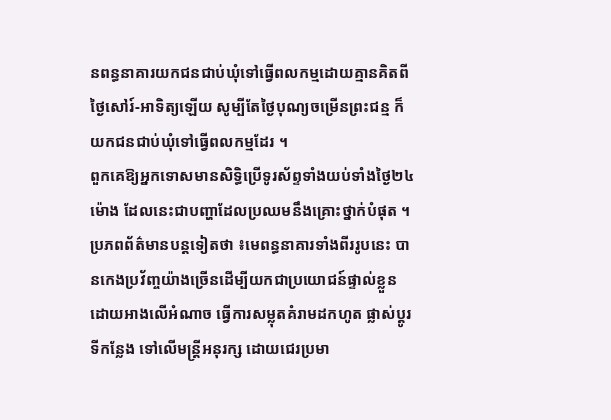នពន្ធនាគារយកជនជាប់ឃុំទៅធ្វើពលកម្មដោយគ្មានគិតពីថ្ងៃសៅរ៍-អាទិត្យឡើយ សូម្បីតែថ្ងៃបុណ្យចម្រើនព្រះជន្ម ក៏យកជនជាប់ឃុំទៅធ្វើពលកម្មដែរ ។
ពួកគេឱ្យអ្នកទោសមានសិទ្ធិប្រើទូរស័ព្ទទាំងយប់ទាំងថ្ងៃ២៤ម៉ោង ដែលនេះជាបញ្ហាដែលប្រឈមនឹងគ្រោះថ្នាក់បំផុត ។
ប្រភពព័ត៌មានបន្តទៀតថា ៖មេពន្ធនាគារទាំងពីររូបនេះ បានកេងប្រវ័ញ្ចយ៉ាងច្រើនដើម្បីយកជាប្រយោជន៍ផ្ទាល់ខ្លួន ដោយអាងលើអំណាច ធ្វើការសម្លុតគំរាមដកហូត ផ្លាស់ប្តូរទីកន្លែង ទៅលើមន្ត្រីអនុរក្ស ដោយជេរប្រមា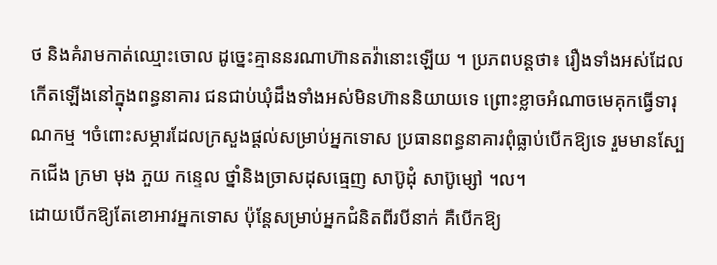ថ និងគំរាមកាត់ឈ្មោះចោល ដូច្នេះគ្មាននរណាហ៊ានតវ៉ានោះឡើយ ។ ប្រភពបន្តថា៖ រឿងទាំងអស់ដែលកើតឡើងនៅក្នុងពន្ធនាគារ ជនជាប់ឃុំដឹងទាំងអស់មិនហ៊ាននិយាយទេ ព្រោះខ្លាចអំណាចមេគុកធ្វើទារុណកម្ម ។ចំពោះសម្ភារដែលក្រសួងផ្តល់សម្រាប់អ្នកទោស ប្រធានពន្ធនាគារពុំធ្លាប់បើកឱ្យទេ រួមមានស្បែកជើង ក្រមា មុង ភួយ កន្ទេល ថ្នាំនិងច្រាសដុសធ្មេញ សាប៊ូដុំ សាប៊ូម្សៅ ។ល។
ដោយបើកឱ្យតែខោអាវអ្នកទោស ប៉ុន្តែសម្រាប់អ្នកជំនិតពីរបីនាក់ គឺបើកឱ្យ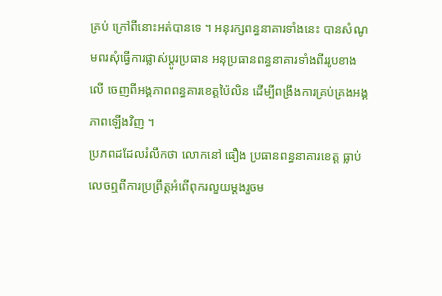គ្រប់ ក្រៅពីនោះអត់បានទេ ។ អនុរក្សពន្ធនាគារទាំងនេះ បានសំណូមពរសុំធ្វើការផ្លាស់ប្តូរប្រធាន អនុប្រធានពន្ធនាគារទាំងពីររូបខាងលើ ចេញពីអង្គភាពពន្ធគារខេត្តប៉ៃលិន ដើម្បីពង្រឹងការគ្រប់គ្រងអង្គភាពឡើងវិញ ។
ប្រភពដដែលរំលឹកថា លោកនៅ ធឿង ប្រធានពន្ធនាគារខេត្ត ធ្លាប់លេចឮពីការប្រព្រឹត្តអំពើពុករលួយម្តងរួចម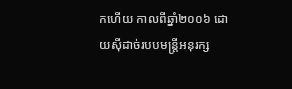កហើយ កាលពីឆ្នាំ២០០៦ ដោយស៊ីដាច់របបមន្ត្រីអនុរក្ស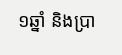១ឆ្នាំ និងប្រា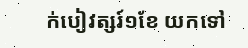ក់បៀវត្សរ៍១ខែ យកទៅ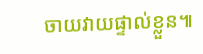ចាយវាយផ្ទាល់ខ្លួន៕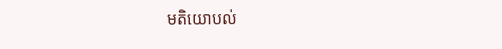មតិយោបល់